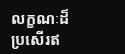លក្ខណៈដ៏ប្រសើរឥ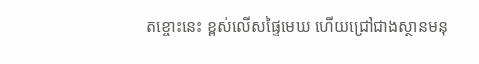តខ្ចោះនេះ ខ្ពស់លើសផ្ទៃមេឃ ហើយជ្រៅជាងស្ថានមនុ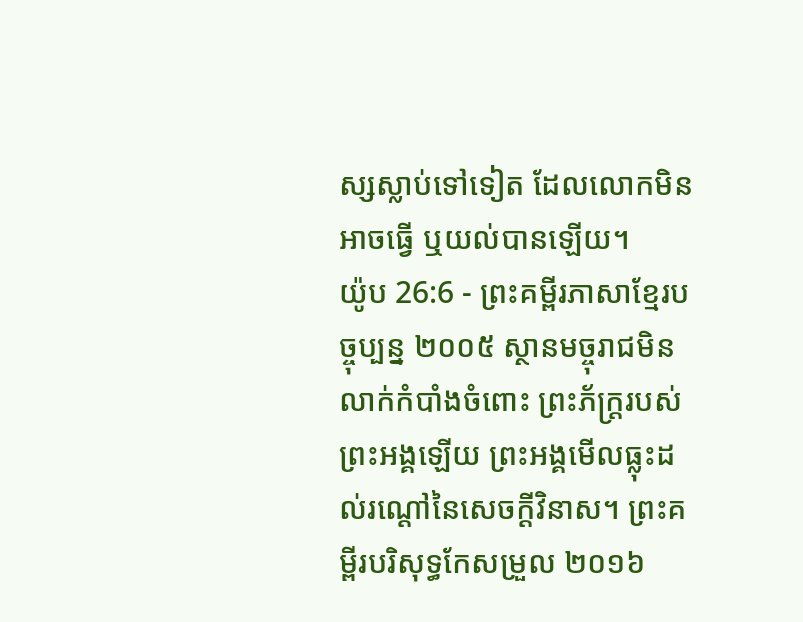ស្សស្លាប់ទៅទៀត ដែលលោកមិនអាចធ្វើ ឬយល់បានឡើយ។
យ៉ូប 26:6 - ព្រះគម្ពីរភាសាខ្មែរបច្ចុប្បន្ន ២០០៥ ស្ថានមច្ចុរាជមិនលាក់កំបាំងចំពោះ ព្រះភ័ក្ត្ររបស់ព្រះអង្គឡើយ ព្រះអង្គមើលធ្លុះដល់រណ្ដៅនៃសេចក្ដីវិនាស។ ព្រះគម្ពីរបរិសុទ្ធកែសម្រួល ២០១៦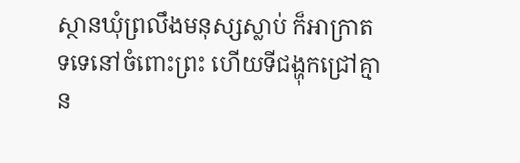ស្ថានឃុំព្រលឹងមនុស្សស្លាប់ ក៏អាក្រាតទទេនៅចំពោះព្រះ ហើយទីជង្ហុកជ្រៅគ្មាន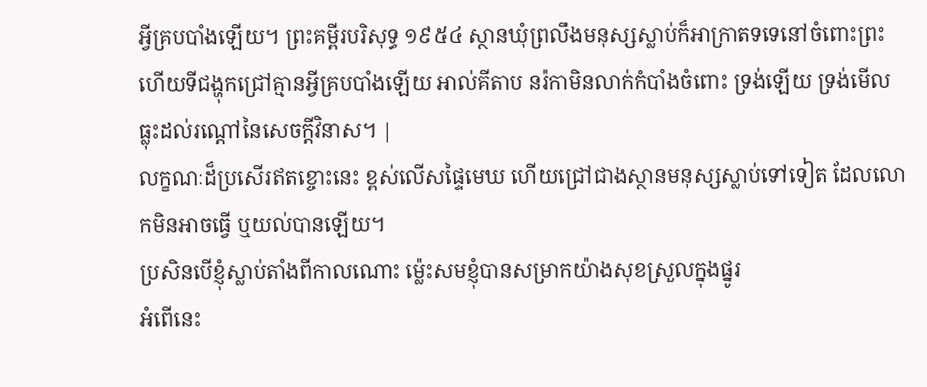អ្វីគ្របបាំងឡើយ។ ព្រះគម្ពីរបរិសុទ្ធ ១៩៥៤ ស្ថានឃុំព្រលឹងមនុស្សស្លាប់ក៏អាក្រាតទទេនៅចំពោះព្រះ ហើយទីជង្ហុកជ្រៅគ្មានអ្វីគ្របបាំងឡើយ អាល់គីតាប នរ៉កាមិនលាក់កំបាំងចំពោះ ទ្រង់ឡើយ ទ្រង់មើលធ្លុះដល់រណ្ដៅនៃសេចក្ដីវិនាស។ |
លក្ខណៈដ៏ប្រសើរឥតខ្ចោះនេះ ខ្ពស់លើសផ្ទៃមេឃ ហើយជ្រៅជាងស្ថានមនុស្សស្លាប់ទៅទៀត ដែលលោកមិនអាចធ្វើ ឬយល់បានឡើយ។
ប្រសិនបើខ្ញុំស្លាប់តាំងពីកាលណោះ ម៉្លេះសមខ្ញុំបានសម្រាកយ៉ាងសុខស្រួលក្នុងផ្នូរ
អំពើនេះ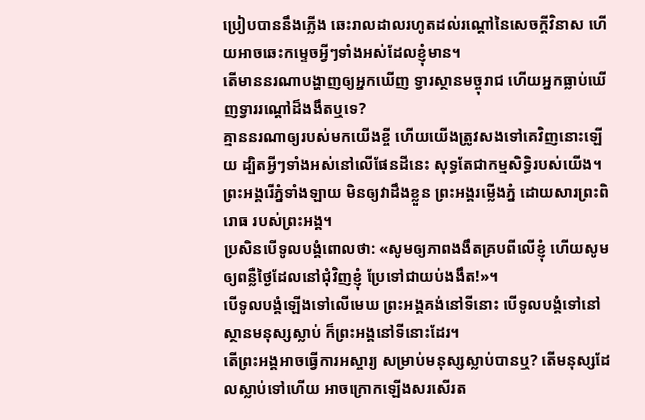ប្រៀបបាននឹងភ្លើង ឆេះរាលដាលរហូតដល់រណ្ដៅនៃសេចក្ដីវិនាស ហើយអាចឆេះកម្ទេចអ្វីៗទាំងអស់ដែលខ្ញុំមាន។
តើមាននរណាបង្ហាញឲ្យអ្នកឃើញ ទ្វារស្ថានមច្ចុរាជ ហើយអ្នកធ្លាប់ឃើញទ្វាររណ្ដៅដ៏ងងឹតឬទេ?
គ្មាននរណាឲ្យរបស់មកយើងខ្ចី ហើយយើងត្រូវសងទៅគេវិញនោះឡើយ ដ្បិតអ្វីៗទាំងអស់នៅលើផែនដីនេះ សុទ្ធតែជាកម្មសិទ្ធិរបស់យើង។
ព្រះអង្គរើភ្នំទាំងឡាយ មិនឲ្យវាដឹងខ្លួន ព្រះអង្គរម្លើងភ្នំ ដោយសារព្រះពិរោធ របស់ព្រះអង្គ។
ប្រសិនបើទូលបង្គំពោលថា: «សូមឲ្យភាពងងឹតគ្របពីលើខ្ញុំ ហើយសូមឲ្យពន្លឺថ្ងៃដែលនៅជុំវិញខ្ញុំ ប្រែទៅជាយប់ងងឹត!»។
បើទូលបង្គំឡើងទៅលើមេឃ ព្រះអង្គគង់នៅទីនោះ បើទូលបង្គំទៅនៅស្ថានមនុស្សស្លាប់ ក៏ព្រះអង្គនៅទីនោះដែរ។
តើព្រះអង្គអាចធ្វើការអស្ចារ្យ សម្រាប់មនុស្សស្លាប់បានឬ? តើមនុស្សដែលស្លាប់ទៅហើយ អាចក្រោកឡើងសរសើរត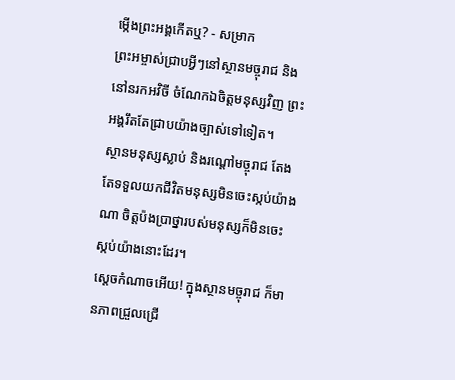ម្កើងព្រះអង្គកើតឬ? - សម្រាក
ព្រះអម្ចាស់ជ្រាបអ្វីៗនៅស្ថានមច្ចុរាជ និងនៅនរកអវិចី ចំណែកឯចិត្តមនុស្សវិញ ព្រះអង្គរឹតតែជ្រាបយ៉ាងច្បាស់ទៅទៀត។
ស្ថានមនុស្សស្លាប់ និងរណ្ដៅមច្ចុរាជ តែងតែទទួលយកជីវិតមនុស្សមិនចេះស្កប់យ៉ាងណា ចិត្តប៉ងប្រាថ្នារបស់មនុស្សក៏មិនចេះស្កប់យ៉ាងនោះដែរ។
ស្ដេចកំណាចអើយ! ក្នុងស្ថានមច្ចុរាជ ក៏មានភាពជ្រួលជ្រើ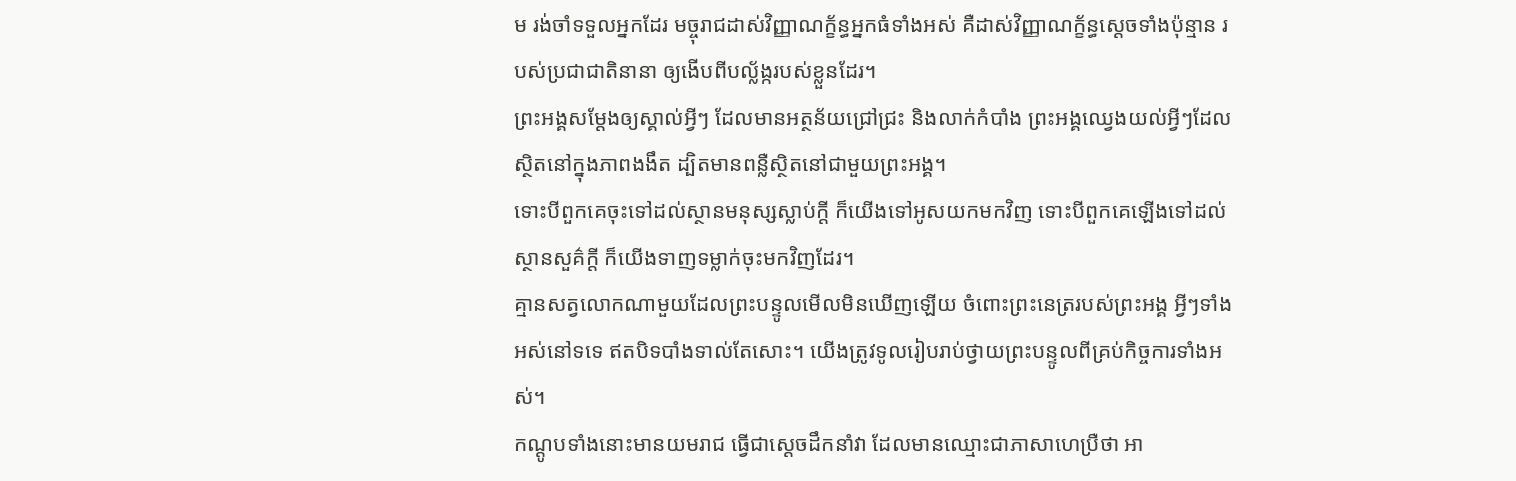ម រង់ចាំទទួលអ្នកដែរ មច្ចុរាជដាស់វិញ្ញាណក្ខ័ន្ធអ្នកធំទាំងអស់ គឺដាស់វិញ្ញាណក្ខ័ន្ធស្ដេចទាំងប៉ុន្មាន របស់ប្រជាជាតិនានា ឲ្យងើបពីបល្ល័ង្ករបស់ខ្លួនដែរ។
ព្រះអង្គសម្តែងឲ្យស្គាល់អ្វីៗ ដែលមានអត្ថន័យជ្រៅជ្រះ និងលាក់កំបាំង ព្រះអង្គឈ្វេងយល់អ្វីៗដែលស្ថិតនៅក្នុងភាពងងឹត ដ្បិតមានពន្លឺស្ថិតនៅជាមួយព្រះអង្គ។
ទោះបីពួកគេចុះទៅដល់ស្ថានមនុស្សស្លាប់ក្ដី ក៏យើងទៅអូសយកមកវិញ ទោះបីពួកគេឡើងទៅដល់ស្ថានសួគ៌ក្ដី ក៏យើងទាញទម្លាក់ចុះមកវិញដែរ។
គ្មានសត្វលោកណាមួយដែលព្រះបន្ទូលមើលមិនឃើញឡើយ ចំពោះព្រះនេត្ររបស់ព្រះអង្គ អ្វីៗទាំងអស់នៅទទេ ឥតបិទបាំងទាល់តែសោះ។ យើងត្រូវទូលរៀបរាប់ថ្វាយព្រះបន្ទូលពីគ្រប់កិច្ចការទាំងអស់។
កណ្ដូបទាំងនោះមានយមរាជ ធ្វើជាស្ដេចដឹកនាំវា ដែលមានឈ្មោះជាភាសាហេប្រឺថា អា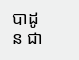បាដូន ជា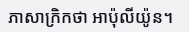ភាសាក្រិកថា អាប៉ុលីយ៉ូន។